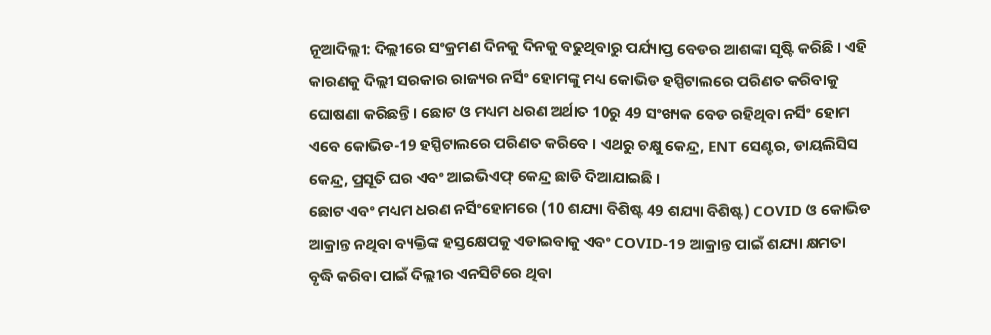ନୂଆଦିଲ୍ଲୀ: ଦିଲ୍ଲୀରେ ସଂକ୍ରମଣ ଦିନକୁ ଦିନକୁ ବଢୁଥିବାରୁ ପର୍ଯ୍ୟାପ୍ତ ବେଡର ଆଶଙ୍କା ସୃଷ୍ଟି କରିଛି । ଏହି କାରଣକୁ ଦିଲ୍ଲୀ ସରକାର ରାଜ୍ୟର ନର୍ସିଂ ହୋମଙ୍କୁ ମଧ୍ୟ କୋଭିଡ ହସ୍ପିଟାଲରେ ପରିଣତ କରିବାକୁ ଘୋଷଣା କରିଛନ୍ତି । ଛୋଟ ଓ ମଧ୍ୟମ ଧରଣ ଅର୍ଥାତ 10ରୁ 49 ସଂଖ୍ୟକ ବେଡ ରହିଥିବା ନର୍ସିଂ ହୋମ ଏବେ କୋଭିଡ-19 ହସ୍ପିଟାଲରେ ପରିଣତ କରିବେ । ଏଥରୁ ଚକ୍ଷୁ କେନ୍ଦ୍ର, ENT ସେଣ୍ଟର, ଡାୟଲିସିସ କେନ୍ଦ୍ର, ପ୍ରସୂତି ଘର ଏବଂ ଆଇଭିଏଫ୍ କେନ୍ଦ୍ର ଛାଡି ଦିଆଯାଇଛି ।
ଛୋଟ ଏବଂ ମଧ୍ୟମ ଧରଣ ନର୍ସିଂହୋମରେ (10 ଶଯ୍ୟା ବିଶିଷ୍ଟ 49 ଶଯ୍ୟା ବିଶିଷ୍ଟ) COVID ଓ କୋଭିଡ ଆକ୍ରାନ୍ତ ନଥିବା ବ୍ୟକ୍ତିଙ୍କ ହସ୍ତକ୍ଷେପକୁ ଏଡାଇବାକୁ ଏବଂ COVID-19 ଆକ୍ରାନ୍ତ ପାଇଁ ଶଯ୍ୟା କ୍ଷମତା ବୃଦ୍ଧି କରିବା ପାଇଁ ଦିଲ୍ଲୀର ଏନସିଟିରେ ଥିବା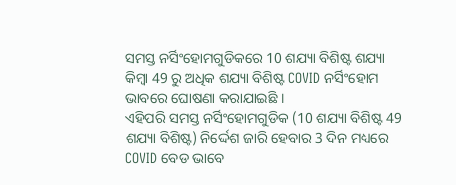ସମସ୍ତ ନର୍ସିଂହୋମଗୁଡିକରେ 10 ଶଯ୍ୟା ବିଶିଷ୍ଟ ଶଯ୍ୟା କିମ୍ବା 49 ରୁ ଅଧିକ ଶଯ୍ୟା ବିଶିଷ୍ଟ COVID ନର୍ସିଂହୋମ ଭାବରେ ଘୋଷଣା କରାଯାଇଛି ।
ଏହିପରି ସମସ୍ତ ନର୍ସିଂହୋମଗୁଡିକ (10 ଶଯ୍ୟା ବିଶିଷ୍ଟ 49 ଶଯ୍ୟା ବିଶିଷ୍ଟ) ନିର୍ଦ୍ଦେଶ ଜାରି ହେବାର 3 ଦିନ ମଧ୍ୟରେ COVID ବେଡ ଭାବେ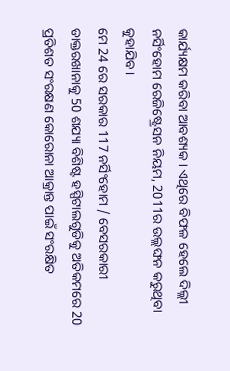କାର୍ଯ୍ୟକ୍ଷମ କରିବା ଆବଶ୍ୟକ। ଏଥିରେ ବିଫଳ ହେଲେ ଦିଲ୍ଲୀ ନର୍ସିଂହୋମ ରେଜିଷ୍ଟ୍ରେସନ ନିୟମ, 2011ର ଉଲ୍ଲଙ୍ଘନ କରୁଥିବା କୁହାଯିବ ।
ମେ 24 ରେ ସରକାର 117 ନର୍ସିଂହୋମ / ବେସରକାରୀ ଡାକ୍ତରଖାନାକୁ 50 ଶଯ୍ୟା ବିଶିଷ୍ଟ ହସ୍ପିଟାଲଗୁଡିକୁ ଅତିକମରେ 20 ପ୍ରତିଶତ ସଂରକ୍ଷଣ କୋରୋନା ଆକ୍ରାନ୍ତ ପାଇଁ ସଂରକ୍ଷିତ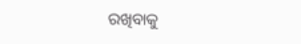ରଖିବାକୁ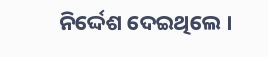ନିର୍ଦ୍ଦେଶ ଦେଇଥିଲେ ।